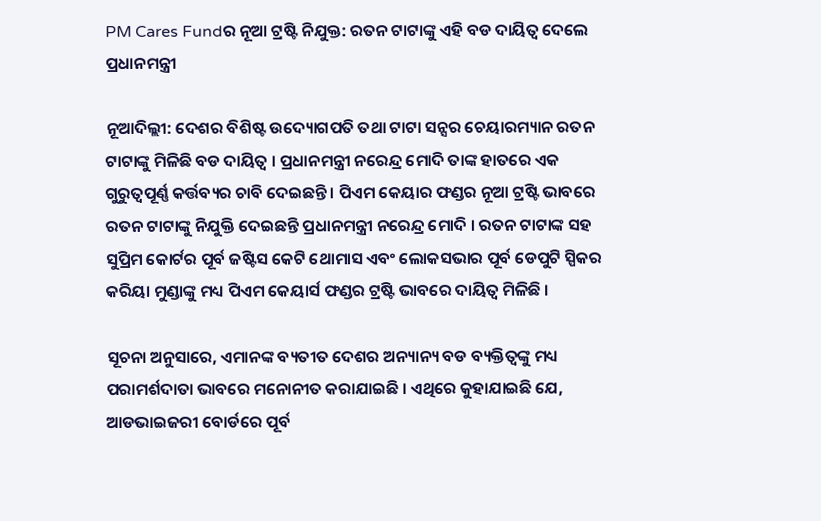PM Cares Fundର ନୂଆ ଟ୍ରଷ୍ଟି ନିଯୁକ୍ତ: ରତନ ଟାଟାଙ୍କୁ ଏହି ବଡ ଦାୟିତ୍ୱ ଦେଲେ ପ୍ରଧାନମନ୍ତ୍ରୀ

ନୂଆଦିଲ୍ଲୀ: ଦେଶର ବିଶିଷ୍ଟ ଉଦ୍ୟୋଗପତି ତଥା ଟାଟା ସନ୍ସର ଚେୟାରମ୍ୟାନ ରତନ ଟାଟାଙ୍କୁ ମିଳିଛି ବଡ ଦାୟିତ୍ୱ । ପ୍ରଧାନମନ୍ତ୍ରୀ ନରେନ୍ଦ୍ର ମୋଦି ତାଙ୍କ ହାତରେ ଏକ ଗୁରୁତ୍ୱପୂର୍ଣ୍ଣ କର୍ତ୍ତବ୍ୟର ଚାବି ଦେଇଛନ୍ତି । ପିଏମ କେୟାର ଫଣ୍ଡର ନୂଆ ଟ୍ରଷ୍ଟି ଭାବରେ ରତନ ଟାଟାଙ୍କୁ ନିଯୁକ୍ତି ଦେଇଛନ୍ତି ପ୍ରଧାନମନ୍ତ୍ରୀ ନରେନ୍ଦ୍ର ମୋଦି । ରତନ ଟାଟାଙ୍କ ସହ ସୁପ୍ରିମ କୋର୍ଟର ପୂର୍ବ ଜଷ୍ଟିସ କେଟି ଥୋମାସ ଏବଂ ଲୋକସଭାର ପୂର୍ବ ଡେପୁଟି ସ୍ପିକର କରିୟା ମୁଣ୍ଡାଙ୍କୁ ମଧ୍ୟ ପିଏମ କେୟାର୍ସ ଫଣ୍ଡର ଟ୍ରଷ୍ଟି ଭାବରେ ଦାୟିତ୍ୱ ମିଳିଛି ।

ସୂଚନା ଅନୁସାରେ, ଏମାନଙ୍କ ବ୍ୟତୀତ ଦେଶର ଅନ୍ୟାନ୍ୟ ବଡ ବ୍ୟକ୍ତିତ୍ୱଙ୍କୁ ମଧ୍ୟ ପରାମର୍ଶଦାତା ଭାବରେ ମନୋନୀତ କରାଯାଇଛି । ଏଥିରେ କୁହାଯାଇଛି ଯେ, ଆଡଭାଇଜରୀ ବୋର୍ଡରେ ପୂର୍ବ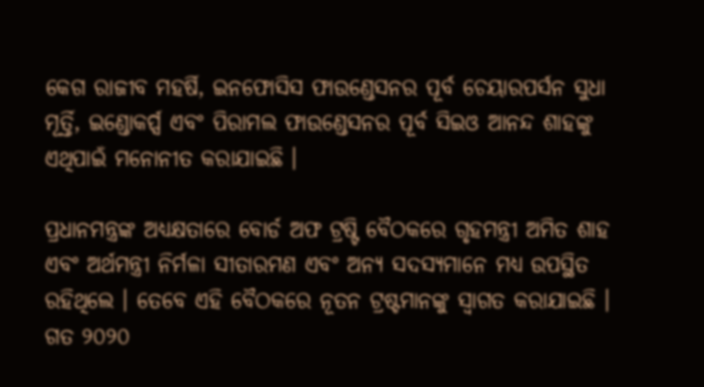କେଗ ରାଜୀବ ମହର୍ଷି, ଇନଫୋସିସ ଫାଉଣ୍ଡେସନର ପୂର୍ବ ଚେୟାରପର୍ସନ ସୁଧା ମୂର୍ତ୍ତି, ଇଣ୍ଡୋକର୍ପ୍ସ ଏବଂ ପିରାମଲ ଫାଉଣ୍ଡେସନର ପୂର୍ବ ସିଇଓ ଆନନ୍ଦ ଶାହଙ୍କୁ ଏଥିପାଇଁ ମନୋନୀତ କରାଯାଇଛି ।

ପ୍ରଧାନମନ୍ତ୍ରଙ୍କ ଅଧ୍ୟକ୍ଷତାରେ ବୋର୍ଡ ଅଫ ଟ୍ରଷ୍ଟି ବୈଠକରେ ଗୃହମନ୍ତ୍ରୀ ଅମିତ ଶାହ ଏବଂ ଅର୍ଥମନ୍ତ୍ରୀ ନିର୍ମଳା ସୀତାରମଣ ଏବଂ ଅନ୍ୟ ସଦସ୍ୟମାନେ ମଧ୍ୟ ଉପସ୍ଥିତ ରହିଥିଲେ । ତେବେ ଏହି ବୈଠକରେ ନୂତନ ଟ୍ରଷ୍ଟମାନଙ୍କୁ ସ୍ୱାଗତ କରାଯାଇଛି । ଗତ ୨୦୨୦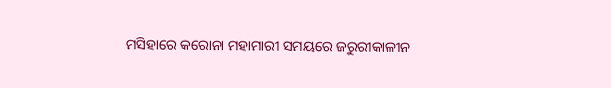ମସିହାରେ କରୋନା ମହାମାରୀ ସମୟରେ ଜରୁରୀକାଳୀନ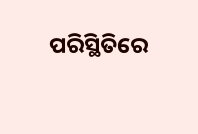ପରିସ୍ଥିତିରେ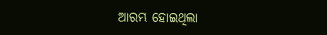ଆରମ୍ଭ ହୋଇଥିଲା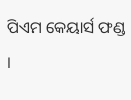ପିଏମ କେୟାର୍ସ ଫଣ୍ଡ ।